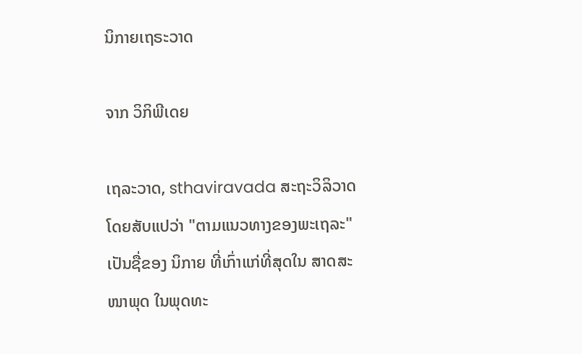ນິກາຍເຖຣະວາດ

ຈາກ ວິກິພີເດຍ

ເຖລະວາດ, sthaviravada ສະຖະວິລິວາດ ໂດຍສັບແປວ່າ "ຕາມແນວທາງຂອງພະເຖລະ" ເປັນຊື່ຂອງ ນິກາຍ ທີ່ເກົ່າແກ່ທີ່ສຸດໃນ ສາດສະໜາພຸດ ໃນພຸດທະ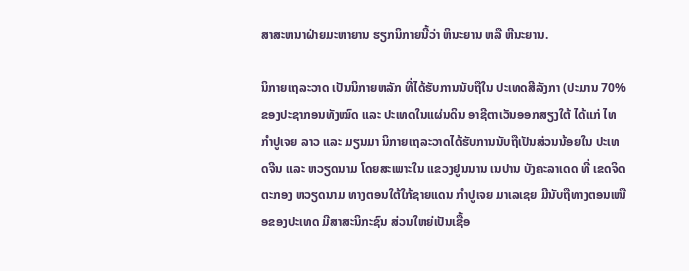ສາສະຫນາຝ່າຍມະຫາຍານ ຮຽກນິກາຍນີ້ວ່າ ຫິນະຍານ ຫລື ຫີນະຍານ.

ນິກາຍເຖລະວາດ ເປັນນິກາຍຫລັກ ທີ່ໄດ້ຮັບການນັບຖືໃນ ປະເທດສີລັງກາ (ປະມານ 70% ຂອງປະຊາກອນທັງໝົດ ແລະ ປະເທດໃນແຜ່ນດິນ ອາຊີຕາເວັນອອກສຽງໃຕ້ ໄດ້ແກ່ ໄທ ກຳປູເຈຍ ລາວ ແລະ ມຽນມາ ນິກາຍເຖລະວາດໄດ້ຮັບການນັບຖືເປັນສ່ວນນ້ອຍໃນ ປະເທດຈີນ ແລະ ຫວຽດນາມ ໂດຍສະເພາະໃນ ແຂວງຢູນນານ ເນປານ ບັງຄະລາເດດ ທີ່ ເຂດຈິດຕະກອງ ຫວຽດນາມ ທາງຕອນໃຕ້ໃກ້ຊາຍແດນ ກຳປູເຈຍ ມາເລເຊຍ ມີນັບຖືທາງຕອນເໜືອຂອງປະເທດ ມີສາສະນິກະຊົນ ສ່ວນໃຫຍ່ເປັນເຊື້ອ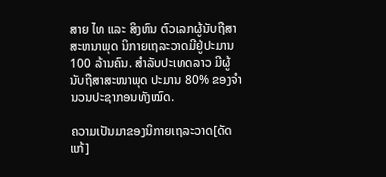ສາຍ ໄທ ແລະ ສິງຫົນ ຕົວເລກຜູ້ນັບຖືສາສະຫນາພຸດ ນິກາຍເຖລະວາດມີຢູ່ປະມານ 100 ລ້ານຄົນ. ສຳລັບປະເທດລາວ ມີຜູ້ນັບຖືສາສະໜາພຸດ ປະມານ 80% ຂອງຈຳນວນປະຊາກອນທັງໝົດ.

ຄວາມເປັນມາຂອງນິກາຍເຖລະວາດ[ດັດແກ້]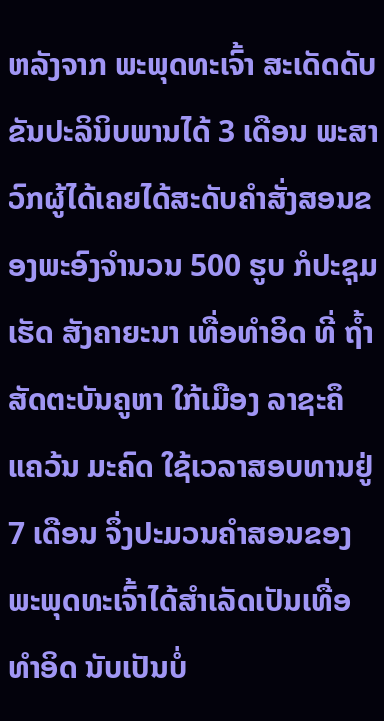ຫລັງຈາກ ພະພຸດທະເຈົ້າ ສະເດັດດັບຂັນປະລິນິບພານໄດ້ 3 ເດືອນ ພະສາວົກຜູ້ໄດ້ເຄຍໄດ້ສະດັບຄຳສັ່ງສອນຂອງພະອົງຈຳນວນ 500 ຮູບ ກໍປະຊຸມເຮັດ ສັງຄາຍະນາ ເທື່ອທຳອິດ ທີ່ ຖ້ຳສັດຕະບັນຄູຫາ ໃກ້ເມືອງ ລາຊະຄຶ ແຄວ້ນ ມະຄົດ ໃຊ້ເວລາສອບທານຢູ່ 7 ເດືອນ ຈຶ່ງປະມວນຄຳສອນຂອງພະພຸດທະເຈົ້າໄດ້ສຳເລັດເປັນເທື່ອທຳອິດ ນັບເປັນບໍ່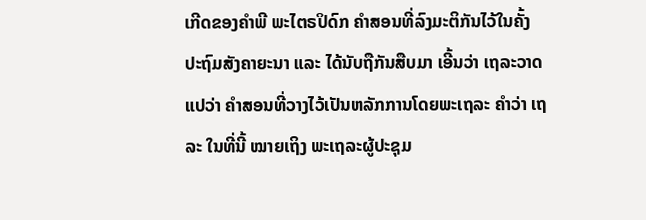ເກີດຂອງຄຳພີ ພະໄຕຣປິດົກ ຄຳສອນທີ່ລົງມະຕິກັນໄວ້ໃນຄັ້ງ ປະຖົມສັງຄາຍະນາ ແລະ ໄດ້ນັບຖືກັນສືບມາ ເອີ້ນວ່າ ເຖລະວາດ ແປວ່າ ຄຳສອນທີ່ວາງໄວ້ເປັນຫລັກການໂດຍພະເຖລະ ຄຳວ່າ ເຖລະ ໃນທີ່ນີ້ ໝາຍເຖິງ ພະເຖລະຜູ້ປະຊຸມ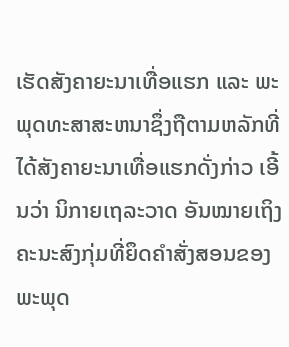ເຮັດສັງຄາຍະນາເທື່ອແຮກ ແລະ ພະພຸດທະສາສະຫນາຊຶ່ງຖືຕາມຫລັກທີ່ໄດ້ສັງຄາຍະນາເທື່ອແຮກດັ່ງກ່າວ ເອີ້ນວ່າ ນິກາຍເຖລະວາດ ອັນໝາຍເຖິງ ຄະນະສົງກຸ່ມທີ່ຍຶດຄຳສັ່ງສອນຂອງພະພຸດ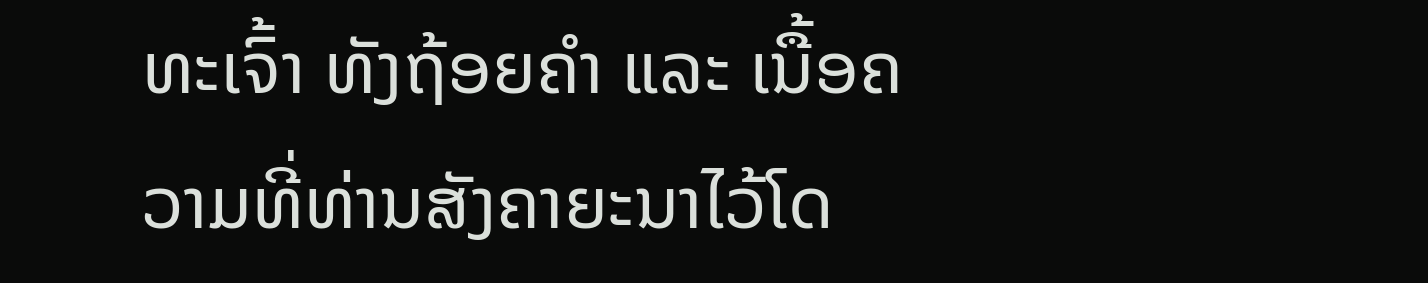ທະເຈົ້າ ທັງຖ້ອຍຄຳ ແລະ ເນື້ອຄວາມທີ່ທ່ານສັງຄາຍະນາໄວ້ໂດ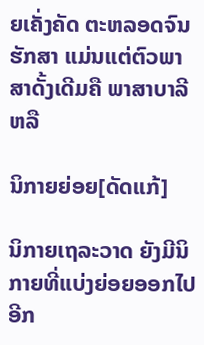ຍເຄັ່ງຄັດ ຕະຫລອດຈົນຮັກສາ ແມ່ນແຕ່ຕົວພາສາດັ້ງເດີມຄື ພາສາບາລີ ຫລື

ນິກາຍຍ່ອຍ[ດັດແກ້]

ນິກາຍເຖລະວາດ ຍັງມີນິກາຍທີ່ແບ່ງຍ່ອຍອອກໄປອີກ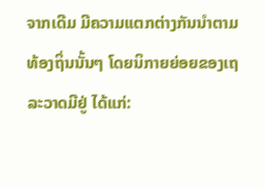ຈາກເດີມ ມີຄວາມແຕກຕ່າງກັນນຳຕາມທ້ອງຖິ່ນນັ້ນໆ ໂດຍນິກາຍຍ່ອຍຂອງເຖລະວາດມີຢູ່ ໄດ້ແກ່: